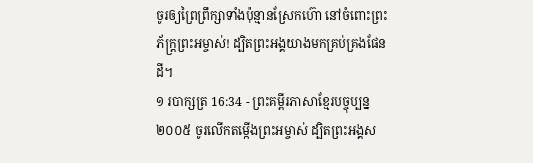ចូរឲ្យព្រៃព្រឹក្សាទាំងប៉ុន្មានស្រែកហ៊ោ នៅចំពោះព្រះភ័ក្ត្រព្រះអម្ចាស់! ដ្បិតព្រះអង្គយាងមកគ្រប់គ្រងផែនដី។
១ របាក្សត្រ 16:34 - ព្រះគម្ពីរភាសាខ្មែរបច្ចុប្បន្ន ២០០៥ ចូរលើកតម្កើងព្រះអម្ចាស់ ដ្បិតព្រះអង្គស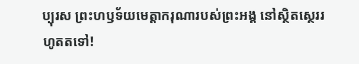ប្បុរស ព្រះហឫទ័យមេត្តាករុណារបស់ព្រះអង្គ នៅស្ថិតស្ថេររហូតតទៅ!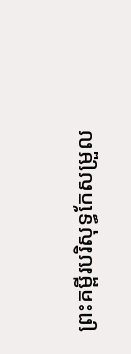ព្រះគម្ពីរបរិសុទ្ធកែសម្រួល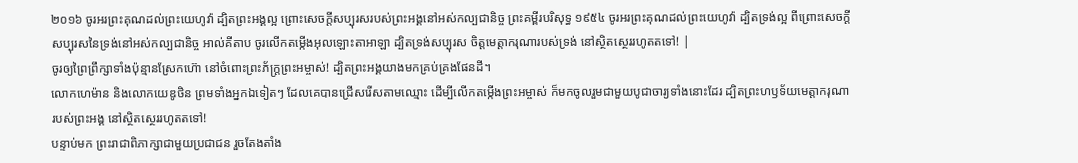២០១៦ ចូរអរព្រះគុណដល់ព្រះយេហូវ៉ា ដ្បិតព្រះអង្គល្អ ព្រោះសេចក្ដីសប្បុរសរបស់ព្រះអង្គនៅអស់កល្បជានិច្ច ព្រះគម្ពីរបរិសុទ្ធ ១៩៥៤ ចូរអរព្រះគុណដល់ព្រះយេហូវ៉ា ដ្បិតទ្រង់ល្អ ពីព្រោះសេចក្ដីសប្បុរសនៃទ្រង់នៅអស់កល្បជានិច្ច អាល់គីតាប ចូរលើកតម្កើងអុលឡោះតាអាឡា ដ្បិតទ្រង់សប្បុរស ចិត្តមេត្តាករុណារបស់ទ្រង់ នៅស្ថិតស្ថេររហូតតទៅ! |
ចូរឲ្យព្រៃព្រឹក្សាទាំងប៉ុន្មានស្រែកហ៊ោ នៅចំពោះព្រះភ័ក្ត្រព្រះអម្ចាស់! ដ្បិតព្រះអង្គយាងមកគ្រប់គ្រងផែនដី។
លោកហេម៉ាន និងលោកយេឌូថិន ព្រមទាំងអ្នកឯទៀតៗ ដែលគេបានជ្រើសរើសតាមឈ្មោះ ដើម្បីលើកតម្កើងព្រះអម្ចាស់ ក៏មកចូលរួមជាមួយបូជាចារ្យទាំងនោះដែរ ដ្បិតព្រះហឫទ័យមេត្តាករុណារបស់ព្រះអង្គ នៅស្ថិតស្ថេររហូតតទៅ!
បន្ទាប់មក ព្រះរាជាពិភាក្សាជាមួយប្រជាជន រួចតែងតាំង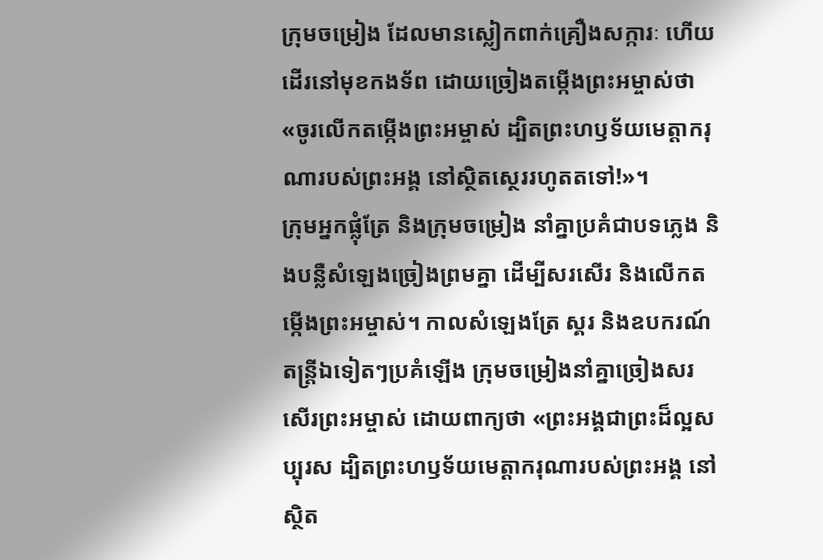ក្រុមចម្រៀង ដែលមានស្លៀកពាក់គ្រឿងសក្ការៈ ហើយដើរនៅមុខកងទ័ព ដោយច្រៀងតម្កើងព្រះអម្ចាស់ថា «ចូរលើកតម្កើងព្រះអម្ចាស់ ដ្បិតព្រះហឫទ័យមេត្តាករុណារបស់ព្រះអង្គ នៅស្ថិតស្ថេររហូតតទៅ!»។
ក្រុមអ្នកផ្លុំត្រែ និងក្រុមចម្រៀង នាំគ្នាប្រគំជាបទភ្លេង និងបន្លឺសំឡេងច្រៀងព្រមគ្នា ដើម្បីសរសើរ និងលើកតម្កើងព្រះអម្ចាស់។ កាលសំឡេងត្រែ ស្គរ និងឧបករណ៍តន្ត្រីឯទៀតៗប្រគំឡើង ក្រុមចម្រៀងនាំគ្នាច្រៀងសរសើរព្រះអម្ចាស់ ដោយពាក្យថា «ព្រះអង្គជាព្រះដ៏ល្អសប្បុរស ដ្បិតព្រះហឫទ័យមេត្តាករុណារបស់ព្រះអង្គ នៅស្ថិត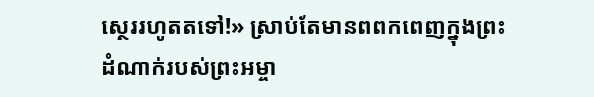ស្ថេររហូតតទៅ!» ស្រាប់តែមានពពកពេញក្នុងព្រះដំណាក់របស់ព្រះអម្ចា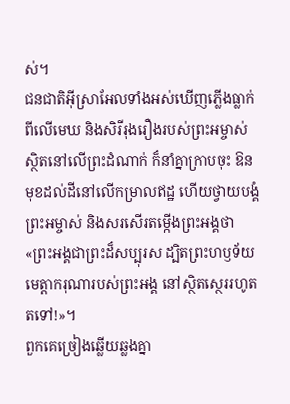ស់។
ជនជាតិអ៊ីស្រាអែលទាំងអស់ឃើញភ្លើងធ្លាក់ពីលើមេឃ និងសិរីរុងរឿងរបស់ព្រះអម្ចាស់ ស្ថិតនៅលើព្រះដំណាក់ ក៏នាំគ្នាក្រាបចុះ ឱនមុខដល់ដីនៅលើកម្រាលឥដ្ឋ ហើយថ្វាយបង្គំព្រះអម្ចាស់ និងសរសើរតម្កើងព្រះអង្គថា «ព្រះអង្គជាព្រះដ៏សប្បុរស ដ្បិតព្រះហឫទ័យមេត្តាករុណារបស់ព្រះអង្គ នៅស្ថិតស្ថេររហូតតទៅ!»។
ពួកគេច្រៀងឆ្លើយឆ្លងគ្នា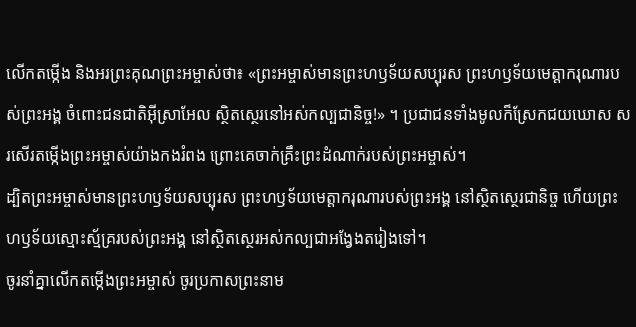លើកតម្កើង និងអរព្រះគុណព្រះអម្ចាស់ថា៖ «ព្រះអម្ចាស់មានព្រះហឫទ័យសប្បុរស ព្រះហឫទ័យមេត្តាករុណារបស់ព្រះអង្គ ចំពោះជនជាតិអ៊ីស្រាអែល ស្ថិតស្ថេរនៅអស់កល្បជានិច្ច!» ។ ប្រជាជនទាំងមូលក៏ស្រែកជយឃោស សរសើរតម្កើងព្រះអម្ចាស់យ៉ាងកងរំពង ព្រោះគេចាក់គ្រឹះព្រះដំណាក់របស់ព្រះអម្ចាស់។
ដ្បិតព្រះអម្ចាស់មានព្រះហឫទ័យសប្បុរស ព្រះហឫទ័យមេត្តាករុណារបស់ព្រះអង្គ នៅស្ថិតស្ថេរជានិច្ច ហើយព្រះហឫទ័យស្មោះស្ម័គ្ររបស់ព្រះអង្គ នៅស្ថិតស្ថេរអស់កល្បជាអង្វែងតរៀងទៅ។
ចូរនាំគ្នាលើកតម្កើងព្រះអម្ចាស់ ចូរប្រកាសព្រះនាម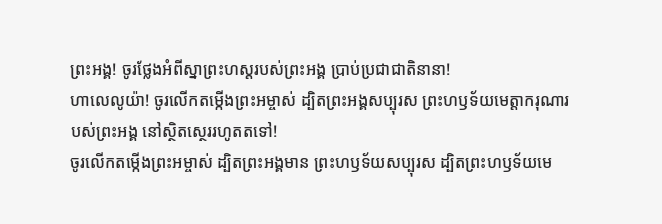ព្រះអង្គ! ចូរថ្លែងអំពីស្នាព្រះហស្ដរបស់ព្រះអង្គ ប្រាប់ប្រជាជាតិនានា!
ហាលេលូយ៉ា! ចូរលើកតម្កើងព្រះអម្ចាស់ ដ្បិតព្រះអង្គសប្បុរស ព្រះហឫទ័យមេត្តាករុណារបស់ព្រះអង្គ នៅស្ថិតស្ថេររហូតតទៅ!
ចូរលើកតម្កើងព្រះអម្ចាស់ ដ្បិតព្រះអង្គមាន ព្រះហឫទ័យសប្បុរស ដ្បិតព្រះហឫទ័យមេ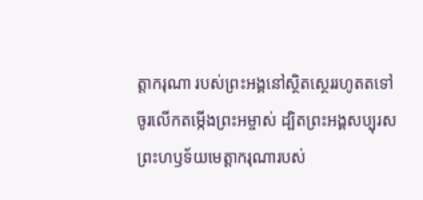ត្តាករុណា របស់ព្រះអង្គនៅស្ថិតស្ថេររហូតតទៅ
ចូរលើកតម្កើងព្រះអម្ចាស់ ដ្បិតព្រះអង្គសប្បុរស ព្រះហឫទ័យមេត្តាករុណារបស់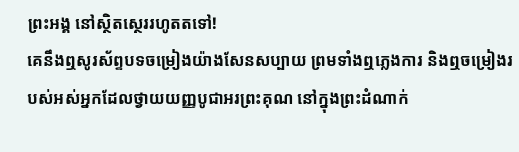ព្រះអង្គ នៅស្ថិតស្ថេររហូតតទៅ!
គេនឹងឮសូរស័ព្ទបទចម្រៀងយ៉ាងសែនសប្បាយ ព្រមទាំងឮភ្លេងការ និងឮចម្រៀងរបស់អស់អ្នកដែលថ្វាយយញ្ញបូជាអរព្រះគុណ នៅក្នុងព្រះដំណាក់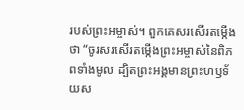របស់ព្រះអម្ចាស់។ ពួកគេសរសើរតម្កើងថា “ចូរសរសើរតម្កើងព្រះអម្ចាស់នៃពិភពទាំងមូល ដ្បិតព្រះអង្គមានព្រះហឫទ័យស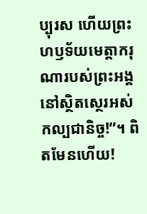ប្បុរស ហើយព្រះហឫទ័យមេត្តាករុណារបស់ព្រះអង្គនៅស្ថិតស្ថេរអស់កល្បជានិច្ច!”។ ពិតមែនហើយ!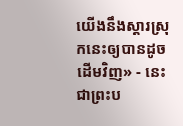យើងនឹងស្ដារស្រុកនេះឲ្យបានដូចដើមវិញ» - នេះជាព្រះប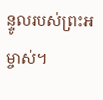ន្ទូលរបស់ព្រះអម្ចាស់។